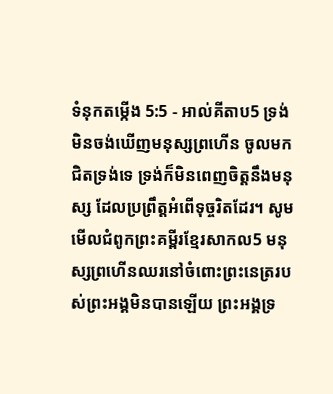ទំនុកតម្កើង 5:5 - អាល់គីតាប5 ទ្រង់មិនចង់ឃើញមនុស្សព្រហើន ចូលមកជិតទ្រង់ទេ ទ្រង់ក៏មិនពេញចិត្តនឹងមនុស្ស ដែលប្រព្រឹត្តអំពើទុច្ចរិតដែរ។ សូមមើលជំពូកព្រះគម្ពីរខ្មែរសាកល5 មនុស្សព្រហើនឈរនៅចំពោះព្រះនេត្ររបស់ព្រះអង្គមិនបានឡើយ ព្រះអង្គទ្រ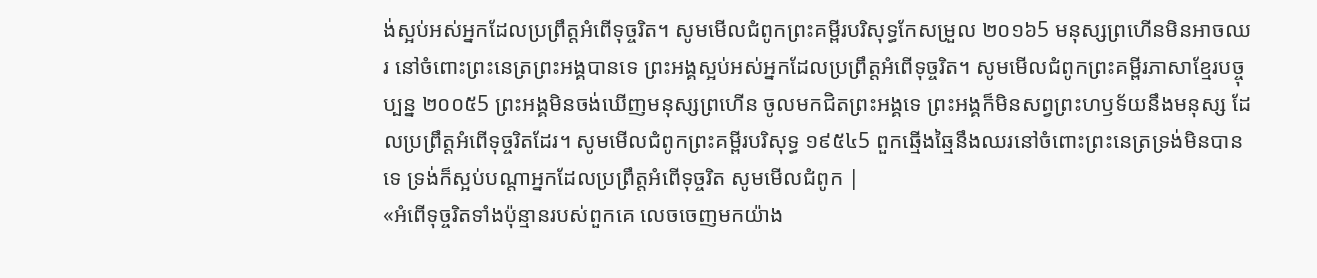ង់ស្អប់អស់អ្នកដែលប្រព្រឹត្តអំពើទុច្ចរិត។ សូមមើលជំពូកព្រះគម្ពីរបរិសុទ្ធកែសម្រួល ២០១៦5 មនុស្សព្រហើនមិនអាចឈរ នៅចំពោះព្រះនេត្រព្រះអង្គបានទេ ព្រះអង្គស្អប់អស់អ្នកដែលប្រព្រឹត្តអំពើទុច្ចរិត។ សូមមើលជំពូកព្រះគម្ពីរភាសាខ្មែរបច្ចុប្បន្ន ២០០៥5 ព្រះអង្គមិនចង់ឃើញមនុស្សព្រហើន ចូលមកជិតព្រះអង្គទេ ព្រះអង្គក៏មិនសព្វព្រះហឫទ័យនឹងមនុស្ស ដែលប្រព្រឹត្តអំពើទុច្ចរិតដែរ។ សូមមើលជំពូកព្រះគម្ពីរបរិសុទ្ធ ១៩៥៤5 ពួកឆ្មើងឆ្មៃនឹងឈរនៅចំពោះព្រះនេត្រទ្រង់មិនបានទេ ទ្រង់ក៏ស្អប់បណ្តាអ្នកដែលប្រព្រឹត្តអំពើទុច្ចរិត សូមមើលជំពូក |
«អំពើទុច្ចរិតទាំងប៉ុន្មានរបស់ពួកគេ លេចចេញមកយ៉ាង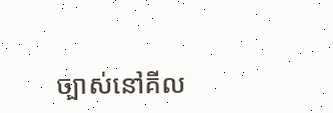ច្បាស់នៅគីល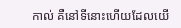កាល់ គឺនៅទីនោះហើយដែលយើ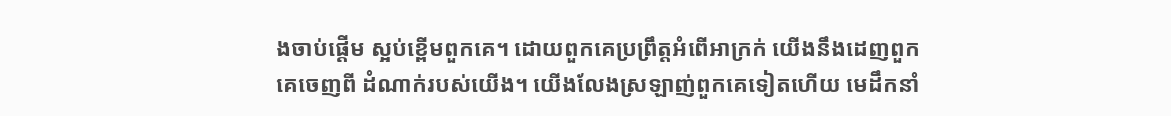ងចាប់ផ្ដើម ស្អប់ខ្ពើមពួកគេ។ ដោយពួកគេប្រព្រឹត្តអំពើអាក្រក់ យើងនឹងដេញពួកគេចេញពី ដំណាក់របស់យើង។ យើងលែងស្រឡាញ់ពួកគេទៀតហើយ មេដឹកនាំ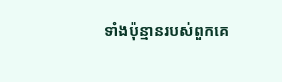ទាំងប៉ុន្មានរបស់ពួកគេ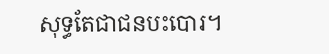សុទ្ធតែជាជនបះបោរ។